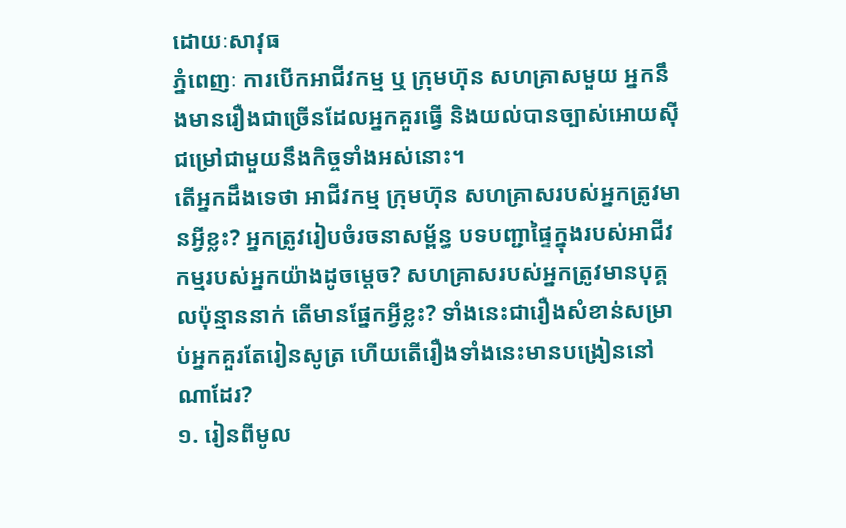ដោយៈសាវុធ
ភ្នំពេញៈ ការបើកអាជីវកម្ម ឬ ក្រុមហ៊ុន សហគ្រាសមួយ អ្នកនឹងមានរឿងជាច្រើនដែលអ្នកគួរធ្វើ និងយល់បានច្បាស់អោយស៊ីជម្រៅជាមួយនឹងកិច្ចទាំងអស់នោះ។
តើអ្នកដឹងទេថា អាជីវកម្ម ក្រុមហ៊ុន សហគ្រាសរបស់អ្នកត្រូវមានអ្វីខ្លះ? អ្នកត្រូវរៀបចំរចនាសម្ព័ន្ធ បទបញ្ជាផ្ទៃក្នុងរបស់អាជីវកម្មរបស់អ្នកយ៉ាងដូចម្ដេច? សហគ្រាសរបស់អ្នកត្រូវមានបុគ្គលប៉ុន្មាននាក់ តើមានផ្នែកអ្វីខ្លះ? ទាំងនេះជារឿងសំខាន់សម្រាប់អ្នកគួរតែរៀនសូត្រ ហើយតើរឿងទាំងនេះមានបង្រៀននៅណាដែរ?
១. រៀនពីមូល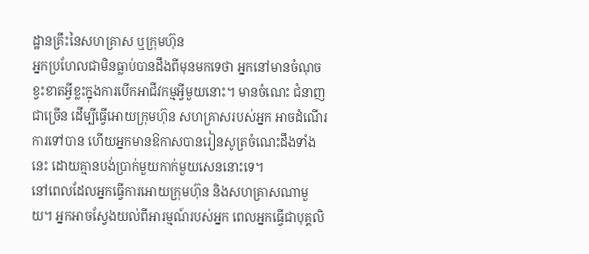ដ្ឋានគ្រឹះនៃសហគ្រាស ឬក្រុមហ៊ុន
អ្នកប្រហែលជាមិនធ្លាប់បានដឹងពីមុនមកទេថា អ្នកនៅមានចំណុចខ្វះខាតអ្វីខ្លះក្នុងការបើកអាជីវកម្មអ្វីមួយនោះ។ មានចំណេះ ជំនាញជាច្រើន ដើម្បីធ្វើអោយក្រុមហ៊ុន សហគ្រាសរបស់អ្នក អាចដំណើរការទៅបាន ហើយអ្នកមានឱកាសបានរៀនសូត្រចំណេះដឹងទាំងនេះ ដោយគ្មានបង់ប្រាក់មួយកាក់មួយសេននោះទេ។
នៅពេលដែលអ្នកធ្វើការអោយក្រុមហ៊ុន និងសហគ្រាសណាមួយ។ អ្នកអាចស្វែងយល់ពីអារម្មណ៍របស់អ្នក ពេលអ្នកធ្វើជាបុគ្គលិ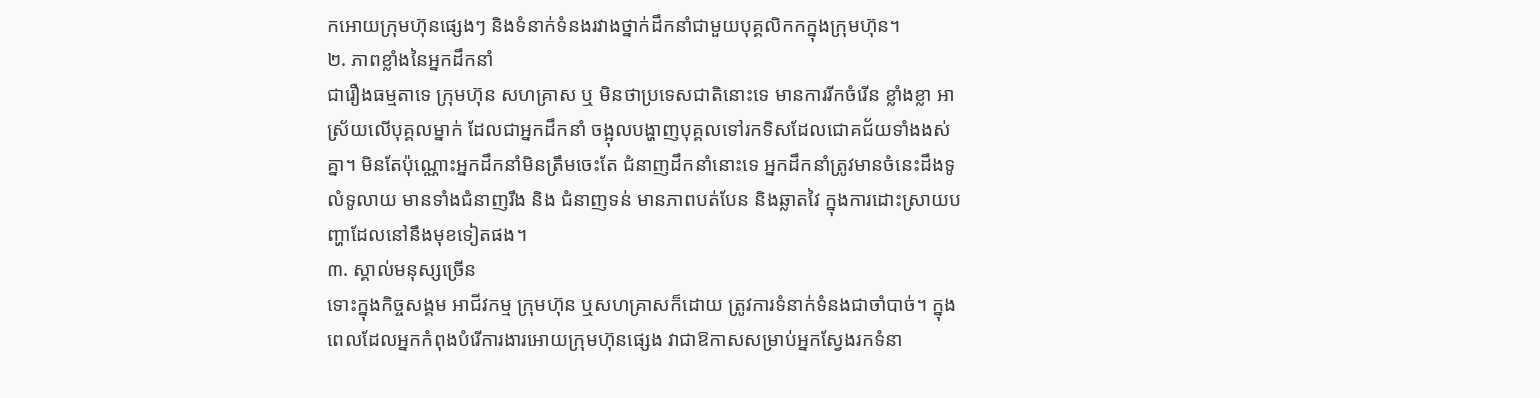កអោយក្រុមហ៊ុនផ្សេងៗ និងទំនាក់ទំនងរវាងថ្នាក់ដឹកនាំជាមួយបុគ្គលិកកក្នុងក្រុមហ៊ុន។
២. ភាពខ្លាំងនៃអ្នកដឹកនាំ
ជារឿងធម្មតាទេ ក្រុមហ៊ុន សហគ្រាស ឬ មិនថាប្រទេសជាតិនោះទេ មានការរីកចំរើន ខ្លាំងខ្លា អាស្រ័យលើបុគ្គលម្នាក់ ដែលជាអ្នកដឹកនាំ ចង្អុលបង្ហាញបុគ្គលទៅរកទិសដែលជោគជ័យទាំងងស់គ្នា។ មិនតែប៉ុណ្ណោះអ្នកដឹកនាំមិនត្រឹមចេះតែ ជំនាញដឹកនាំនោះទេ អ្នកដឹកនាំត្រូវមានចំនេះដឹងទូលំទូលាយ មានទាំងជំនាញរឹង និង ជំនាញទន់ មានភាពបត់បែន និងឆ្លាតវៃ ក្នុងការដោះស្រាយបញ្ហាដែលនៅនឹងមុខទៀតផង។
៣. ស្គាល់មនុស្សច្រើន
ទោះក្នុងកិច្ចសង្គម អាជីវកម្ម ក្រុមហ៊ុន ឬសហគ្រាសក៏ដោយ ត្រូវការទំនាក់ទំនងជាចាំបាច់។ ក្នុងពេលដែលអ្នកកំពុងបំរើការងារអោយក្រុមហ៊ុនផ្សេង វាជាឱកាសសម្រាប់អ្នកស្វែងរកទំនា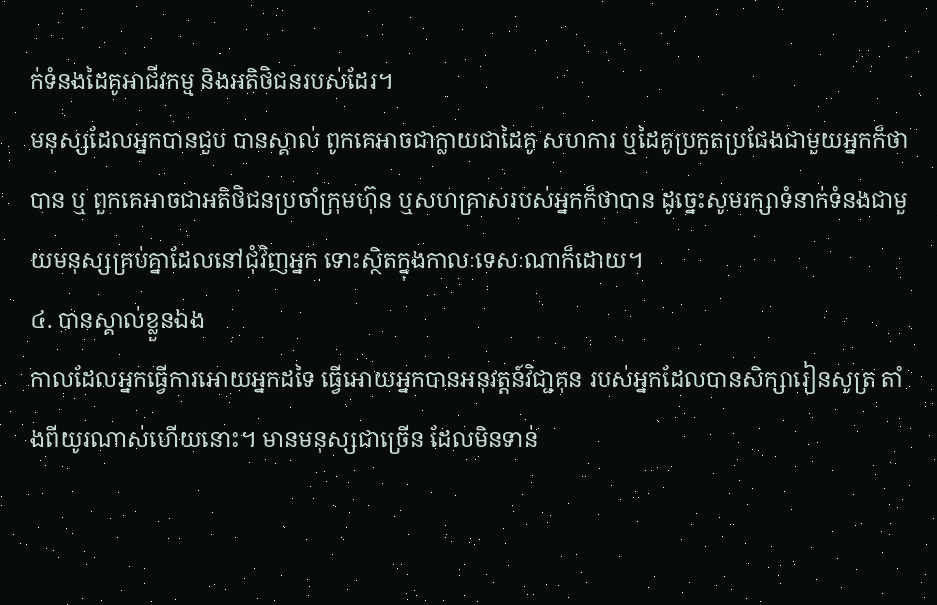ក់ទំនងដៃគូអាជីវកម្ម និងអតិថិជនរបស់ដែរ។
មនុស្សដែលអ្នកបានជួប បានស្គាល់ ពូកគេអាចជាក្លាយជាដៃគូ សហការ ឬដៃគូប្រកួតប្រជែងជាមួយអ្នកក៏ថាបាន ឬ ពួកគេអាចជាអតិថិជនប្រចាំក្រុមហ៊ុន ឬសហគ្រាសរបស់អ្នកក៏ថាបាន ដូច្នេះសូមរក្សាទំនាក់ទំនងជាមួយមនុស្សគ្រប់គ្នាដែលនៅជុំវិញអ្នក ទោះស្ថិតក្នុងកាលៈទេសៈណាក៏ដោយ។
៤. បានស្គាល់ខ្លួនឯង
កាលដែលអ្នកធ្វើការអោយអ្នកដទៃ ធ្វើអោយអ្នកបានអនុវត្តន៍វិជា្ជគុន របស់អ្នកដែលបានសិក្សារៀនសូត្រ តាំងពីយូរណាស់ហើយនោះ។ មានមនុស្សជាច្រើន ដែលមិនទាន់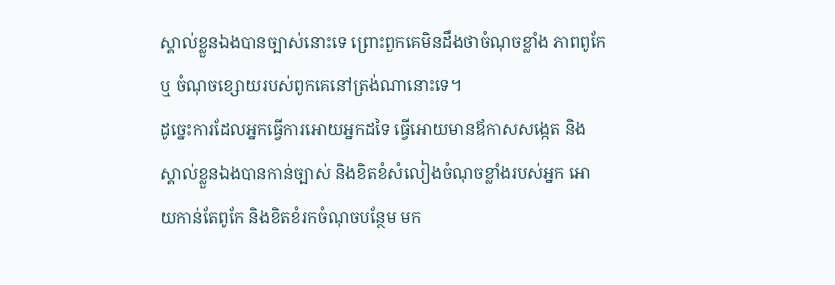ស្គាល់ខ្លួនឯងបានច្បាស់នោះទេ ព្រោះពួកគេមិនដឹងថាចំណុចខ្លាំង ភាពពូកែ ឬ ចំណុចខ្សោយរបស់ពូកគេនៅត្រង់ណានោះទេ។
ដូច្នេះការដែលអ្នកធ្វើការអោយអ្នកដទៃ ធ្វើអោយមានឪកាសសង្កេត និងស្គាល់ខ្លួនឯងបានកាន់ច្បាស់ និងខិតខំសំលៀងចំណុចខ្លាំងរបស់អ្នក អោយកាន់តែពូកែ និងខិតខំរកចំណុចបន្ថែម មក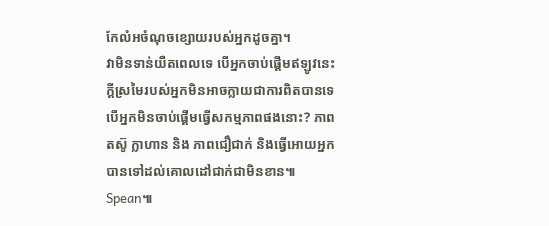កែលំអចំណុចខ្សោយរបស់អ្នកដូចគ្នា។
វាមិនទាន់យឺតពេលទេ បើអ្នកចាប់ផ្ដើមឥឡូវនេះ ក្ដីស្រមៃរបស់អ្នកមិនអាចក្លាយជាការពិតបានទេ បើអ្នកមិនចាប់ផ្ដើមធ្វើសកម្មភាពផងនោះ? ភាពតស៊ូ ក្លាហាន និង ភាពជឿជាក់ និងធ្វើអោយអ្នកបានទៅដល់គោលដៅជាក់ជាមិនខាន៕ Spean៕